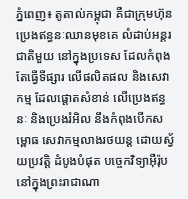ភ្នំពេញ៖ តូតាល់កម្ពុជា គឺជាក្រុមហ៊ុន ប្រេងឥន្ធនៈឈានមុខគេ លំដាប់អន្តរជាតិមួយ នៅក្នុងប្រទេស ដែលកំពុងតែធ្វើទីផ្សារ លើផលិតផល និងសេវាកម្ម ដែលផ្តោតសំខាន់ លើប្រេងឥន្ធនៈ និងប្រេងរំអិល នឹងកំពុងបើកសម្ពោធ សេវាកម្មលាងរថយន្ត ដោយស្វ័យប្រវត្តិ ដំបូងបំផុត បច្ចេកវិទ្យាអ៊ឺរ៉ុប នៅក្នុងព្រះរាជាណា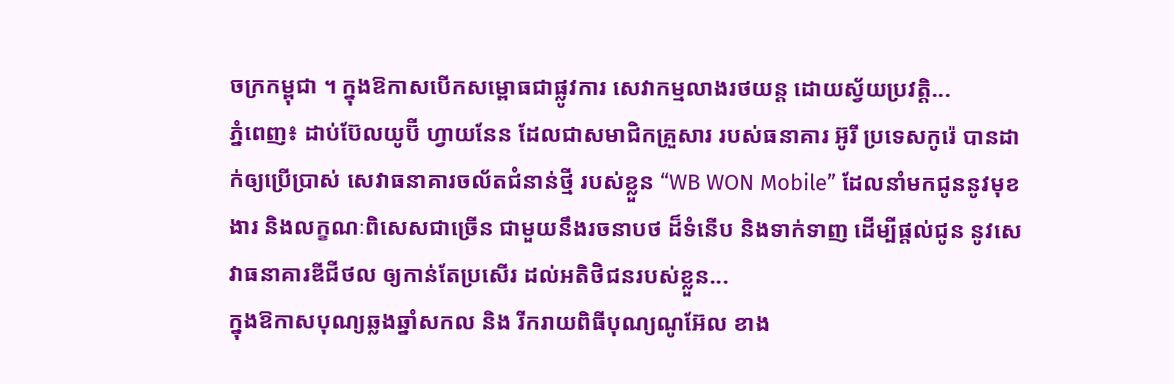ចក្រកម្ពុជា ។ ក្នុងឱកាសបើកសម្ពោធជាផ្លូវការ សេវាកម្មលាងរថយន្ត ដោយស្វ័យប្រវត្តិ...
ភ្នំពេញ៖ ដាប់ប៊ែលយូប៊ី ហ្វាយនែន ដែលជាសមាជិកគ្រួសារ របស់ធនាគារ អ៊ូរី ប្រទេសកូរ៉េ បានដាក់ឲ្យប្រើប្រាស់ សេវាធនាគារចល័តជំនាន់ថ្មី របស់ខ្លួន “WB WON Mobile” ដែលនាំមកជូននូវមុខងារ និងលក្ខណៈពិសេសជាច្រើន ជាមួយនឹងរចនាបថ ដ៏ទំនើប និងទាក់ទាញ ដើម្បីផ្តល់ជូន នូវសេវាធនាគារឌីជីថល ឲ្យកាន់តែប្រសើរ ដល់អតិថិជនរបស់ខ្លួន...
ក្នុងឱកាសបុណ្យឆ្លងឆ្នាំសកល និង រីករាយពិធីបុណ្យណូអ៊ែល ខាង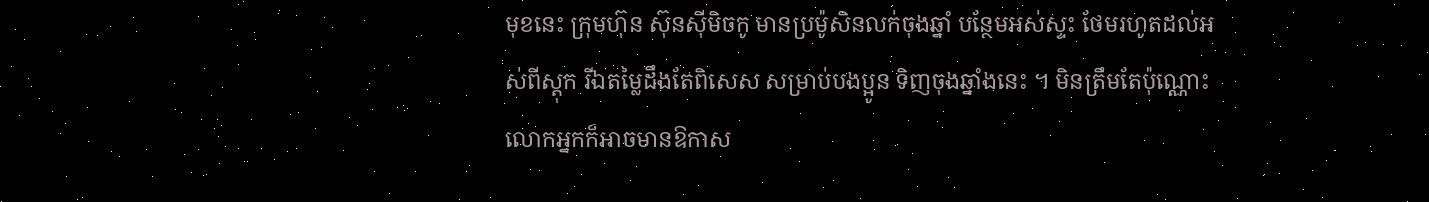មុខនេះ ក្រុមហ៊ុន ស៊ុនស៊ីមិចកូ មានប្រម៉ូសិនលក់ចុងឆ្នាំ បន្ថែមអស់ស្ទះ ថែមរហូតដល់អស់ពីស្ដុក រីឯតម្លៃដឹងតែពិសេស សម្រាប់បងប្អូន ទិញចុងឆ្នាំងនេះ ។ មិនត្រឹមតែប៉ុណ្ណោះ លោកអ្នកក៏អាចមានឱកាស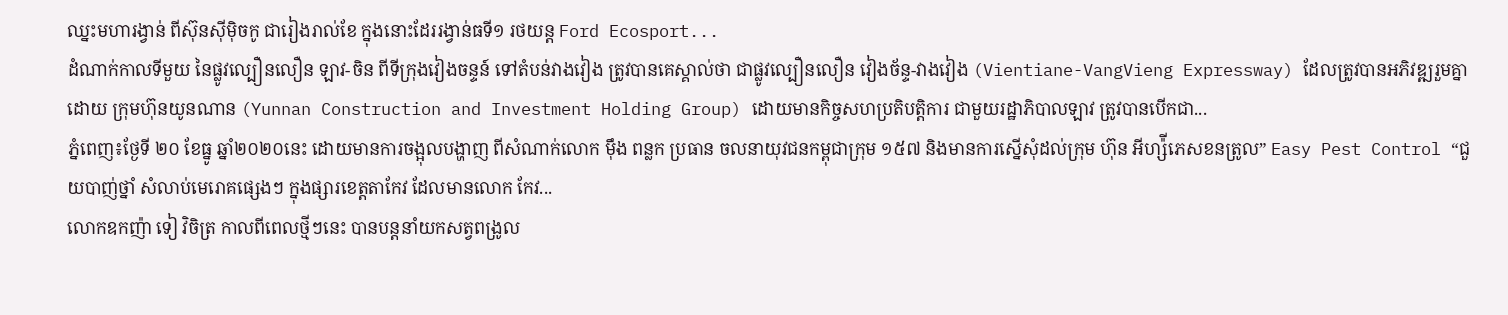ឈ្នះមហារង្វាន់ ពីស៊ុនស៊ីម៉ិចកូ ជារៀងរាល់ខែ ក្នុងនោះដែររង្វាន់ធទី១ រថយន្ត Ford Ecosport...
ដំណាក់កាលទីមួយ នៃផ្លូវល្បឿនលឿន ឡាវ-ចិន ពីទីក្រុងវៀងចន្ទន៍ ទៅតំបន់វាងវៀង ត្រូវបានគេស្គាល់ថា ជាផ្លូវល្បឿនលឿន វៀងច័ន្ទ-វាងវៀង (Vientiane-VangVieng Expressway) ដែលត្រូវបានអភិវឌ្ឍរួមគ្នា ដោយ ក្រុមហ៊ុនយូនណាន (Yunnan Construction and Investment Holding Group) ដោយមានកិច្ចសហប្រតិបត្តិការ ជាមួយរដ្ឋាភិបាលឡាវ ត្រូវបានបើកជា...
ភ្នំពេញ៖ថ្ងែទី ២០ ខែធ្នូ ឆ្នាំ២០២០នេះ ដោយមានការចង្អុលបង្ហាញ ពីសំណាក់លោក ម៉ឹង ពន្លក ប្រធាន ចលនាយុវជនកម្ពុជាក្រុម ១៥៧ និងមានការស្នើសុំដល់ក្រុម ហ៊ុន អីហ្ស៉ីភេសខនត្រូល” Easy Pest Control “ជួយបាញ់ថ្នាំ សំលាប់មេរោគផ្សេងៗ ក្នុងផ្សារខេត្តតាកែវ ដែលមានលោក កែវ...
លោកឧកញ៉ា ទៀ វិចិត្រ កាលពីពេលថ្មីៗនេះ បានបន្តនាំយកសត្វពង្រូល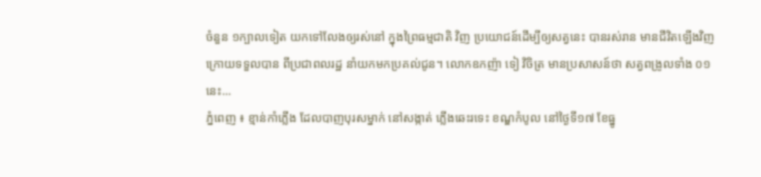ចំនួន ១ក្បាលទៀត យកទៅលែងឲ្យរស់នៅ ក្នុងព្រៃធម្មជាតិ វិញ ប្រយោជន៍ដើម្បីឲ្យសត្វនេះ បានរស់រាន មានជីវិតឡើងវិញ ក្រោយទទួលបាន ពីប្រជាពលរដ្ឋ នាំយកមកប្រគល់ជូន។ លោកឧកញ៉ា ទៀ វិចិត្រ មានប្រសាសន៍ថា សត្វពង្រូលទាំង ០១នេះ...
ភ្នំពេញ ៖ ខ្មាន់កាំភ្លើង ដែលបាញបុរសម្នាក់ នៅសង្កាត់ ភ្លើងឆេះរទេះ ខណ្ឌកំបូល នៅថ្ងៃទី១៧ ខែធ្នូ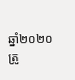ឆ្នាំ២០២០ ត្រូ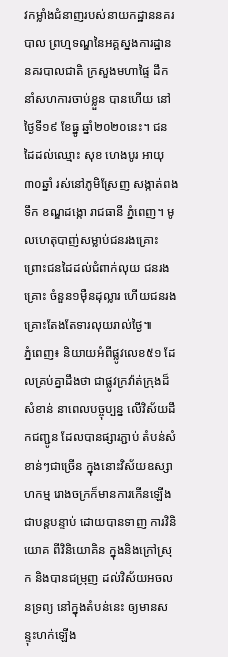វកម្លាំងជំនាញរបស់នាយកដ្ឋាននគរបាល ព្រហ្មទណ្ឌនៃអគ្គស្នងការដ្ឋាន នគរបាលជាតិ ក្រសួងមហាផ្ទៃ ដឹកនាំសហការចាប់ខ្លួន បានហើយ នៅថ្ងៃទី១៩ ខែធ្នូ ឆ្នាំ២០២០នេះ។ ជនដៃដល់ឈ្មោះ សុខ ហេងបូរ អាយុ៣០ឆ្នាំ រស់នៅភូមិស្រែញ សង្កាត់ពងទឹក ខណ្ឌដង្កោ រាជធានី ភ្នំពេញ។ មូលហេតុបាញ់សម្លាប់ជនរងគ្រោះ ព្រោះជនដៃដល់ជំពាក់លុយ ជនរងគ្រោះ ចំនួន១ម៉ឺនដុល្លារ ហើយជនរងគ្រោះតែងតែទារលុយរាល់ថ្ងៃ៕
ភ្នំពេញ៖ និយាយអំពីផ្លូវលេខ៥១ ដែលគ្រប់គ្នាដឹងថា ជាផ្លូវក្រវ៉ាត់ក្រុងដ៏សំខាន់ នាពេលបច្ចុប្បន្ន លើវិស័យដឹកជញ្ជូន ដែលបានផ្សារភ្ជាប់ តំបន់សំខាន់ៗជាច្រើន ក្នុងនោះវិស័យឧស្សាហកម្ម រោងចក្រក៏មានការកើនឡើង ជាបន្តបន្ទាប់ ដោយបានទាញ ការវិនិយោគ ពីវិនិយោគិន ក្នុងនិងក្រៅស្រុក និងបានជម្រុញ ដល់វិស័យអចលនទ្រព្យ នៅក្នុងតំបន់នេះ ឲ្យមានសន្ទុះហក់ឡើង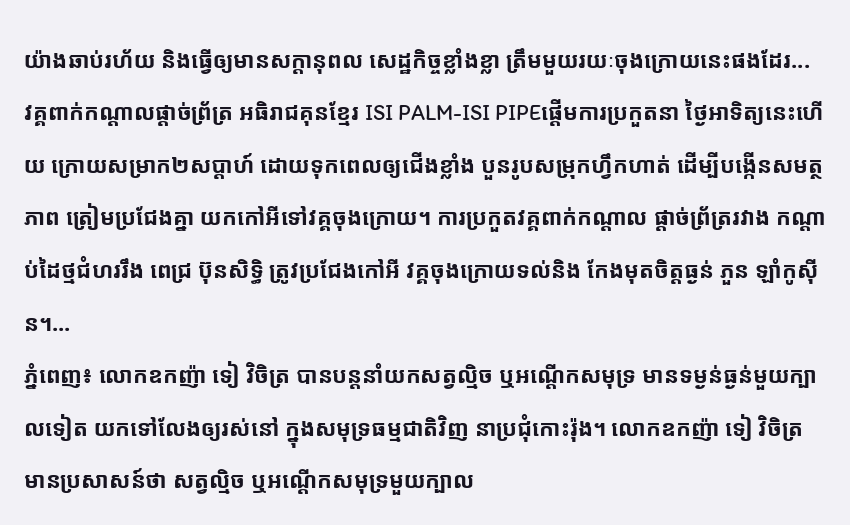យ៉ាងឆាប់រហ័យ និងធ្វើឲ្យមានសក្តានុពល សេដ្ឋកិច្ចខ្លាំងខ្លា ត្រឹមមួយរយៈចុងក្រោយនេះផងដែរ...
វគ្គពាក់កណ្ដាលផ្ដាច់ព្រ័ត្រ អធិរាជគុនខ្មែរ ISI PALM-ISI PIPEផ្ដើមការប្រកួតនា ថ្ងៃអាទិត្យនេះហើយ ក្រោយសម្រាក២សប្ដាហ៍ ដោយទុកពេលឲ្យជើងខ្លាំង បួនរូបសម្រុកហ្វឹកហាត់ ដើម្បីបង្កើនសមត្ថភាព ត្រៀមប្រជែងគ្នា យកកៅអីទៅវគ្គចុងក្រោយ។ ការប្រកួតវគ្គពាក់កណ្ដាល ផ្ដាច់ព្រ័ត្ររវាង កណ្ដាប់ដៃថ្មជំហររឹង ពេជ្រ ប៊ុនសិទ្ធិ ត្រូវប្រជែងកៅអី វគ្គចុងក្រោយទល់និង កែងមុតចិត្តធ្ងន់ ភួន ឡាំកូស៊ីន។...
ភ្នំពេញ៖ លោកឧកញ៉ា ទៀ វិចិត្រ បានបន្តនាំយកសត្វល្មិច ឬអណ្តើកសមុទ្រ មានទម្ងន់ធ្ងន់មួយក្បាលទៀត យកទៅលែងឲ្យរស់នៅ ក្នុងសមុទ្រធម្មជាតិវិញ នាប្រជុំកោះរ៉ុង។ លោកឧកញ៉ា ទៀ វិចិត្រ មានប្រសាសន៍ថា សត្វល្មិច ឬអណ្តើកសមុទ្រមួយក្បាល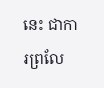នេះ ជាការព្រលែ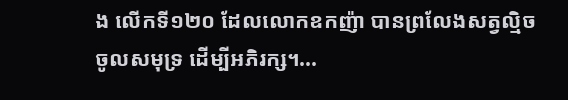ង លើកទី១២០ ដែលលោកឧកញ៉ា បានព្រលែងសត្វល្មិច ចូលសមុទ្រ ដើម្បីអភិរក្ស។...